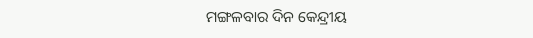ମଙ୍ଗଳବାର ଦିନ କେନ୍ଦ୍ରୀୟ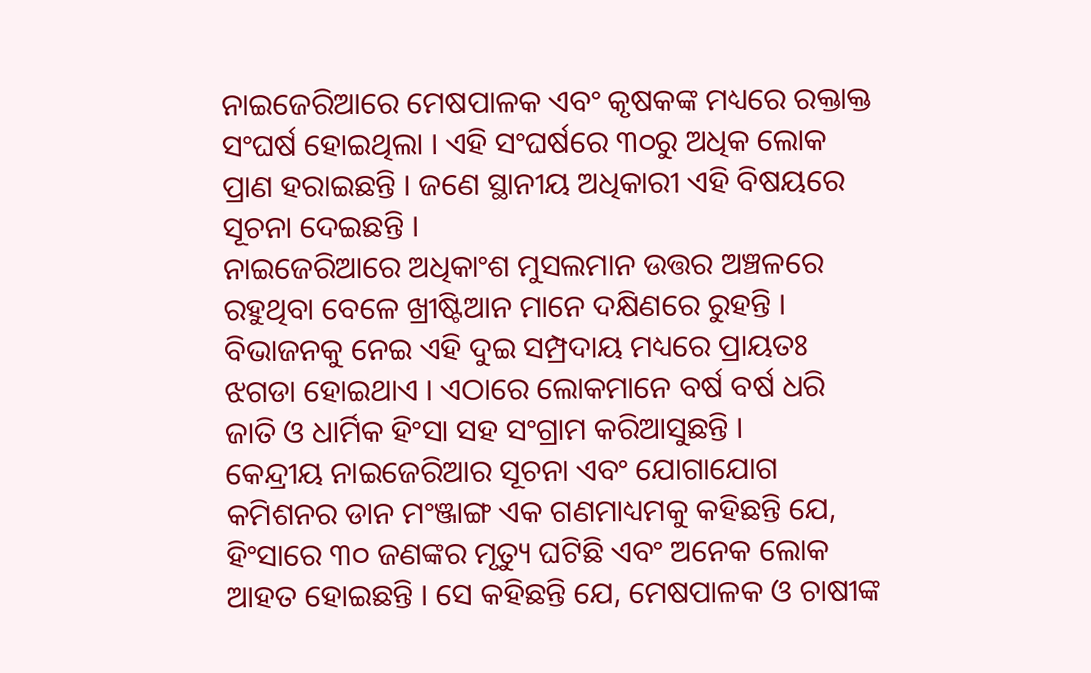ନାଇଜେରିଆରେ ମେଷପାଳକ ଏବଂ କୃଷକଙ୍କ ମଧ୍ୟରେ ରକ୍ତାକ୍ତ ସଂଘର୍ଷ ହୋଇଥିଲା । ଏହି ସଂଘର୍ଷରେ ୩୦ରୁ ଅଧିକ ଲୋକ ପ୍ରାଣ ହରାଇଛନ୍ତି । ଜଣେ ସ୍ଥାନୀୟ ଅଧିକାରୀ ଏହି ବିଷୟରେ ସୂଚନା ଦେଇଛନ୍ତି ।
ନାଇଜେରିଆରେ ଅଧିକାଂଶ ମୁସଲମାନ ଉତ୍ତର ଅଞ୍ଚଳରେ ରହୁଥିବା ବେଳେ ଖ୍ରୀଷ୍ଟିଆନ ମାନେ ଦକ୍ଷିଣରେ ରୁହନ୍ତି । ବିଭାଜନକୁ ନେଇ ଏହି ଦୁଇ ସମ୍ପ୍ରଦାୟ ମଧ୍ୟରେ ପ୍ରାୟତଃ ଝଗଡା ହୋଇଥାଏ । ଏଠାରେ ଲୋକମାନେ ବର୍ଷ ବର୍ଷ ଧରି ଜାତି ଓ ଧାର୍ମିକ ହିଂସା ସହ ସଂଗ୍ରାମ କରିଆସୁଛନ୍ତି ।
କେନ୍ଦ୍ରୀୟ ନାଇଜେରିଆର ସୂଚନା ଏବଂ ଯୋଗାଯୋଗ କମିଶନର ଡାନ ମଂଞ୍ଜାଙ୍ଗ ଏକ ଗଣମାଧ୍ୟମକୁ କହିଛନ୍ତି ଯେ, ହିଂସାରେ ୩୦ ଜଣଙ୍କର ମୃତ୍ୟୁ ଘଟିଛି ଏବଂ ଅନେକ ଲୋକ ଆହତ ହୋଇଛନ୍ତି । ସେ କହିଛନ୍ତି ଯେ, ମେଷପାଳକ ଓ ଚାଷୀଙ୍କ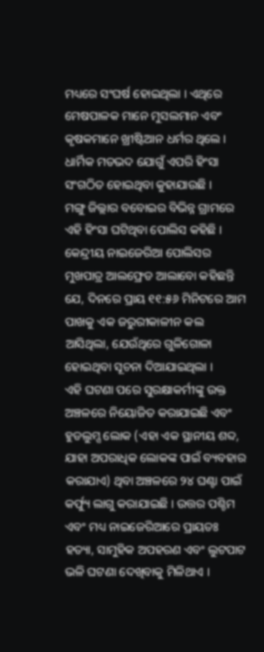ମଧ୍ୟରେ ସଂଘର୍ଷ ହୋଇଥିଲା । ଏଥିରେ ମେଷପାଳକ ମାନେ ମୁସଲମାନ ଏବଂ କୃଷକମାନେ ଖ୍ରୀଷ୍ଟିଆନ ଧର୍ମର ଥିଲେ । ଧାର୍ମିକ ମତଭଦ ଯୋଗୁଁ ଏପରି ହିଂସା ସଂଗଠିତ ହୋଇଥିବା କୁହାଯାଉଛି ।
ମଙ୍ଗୁ ଜିଲ୍ଲାର ବବୋଇର ବିଭିନ୍ନ ଗ୍ରାମରେ ଏହି ହିଂସା ଘଟିଥିବା ପୋଲିସ କହିଛି । କେନ୍ଦ୍ରୀୟ ନାଇଜେରିଆ ପୋଲିସର ମୁଖପାତ୍ର ଆଲଫ୍ରେଡ ଆଲାବୋ କହିଛନ୍ତି ଯେ, ଦିନରେ ପ୍ରାୟ ୧୧:୫୬ ମିନିଟରେ ଆମ ପାଖକୁ ଏକ ଜରୁରୀକାଳୀନ କଲ ଆସିଥିଲା, ଯେଉଁଥିରେ ଗୁଳିଗୋଳା ହୋଇଥିବା ସୂଚନା ଦିଆଯାଇଥିଲା ।
ଏହି ଘଟଣା ପରେ ସୁରକ୍ଷାକର୍ମୀଙ୍କୁ ଉକ୍ତ ଅଞ୍ଚଳରେ ନିୟୋଜିତ କରାଯାଇଛି ଏବଂ ହୁଡଲୁମ୍ସ ଲୋକ (ଏହା ଏକ ସ୍ଥାନୀୟ ଶବ୍ଦ, ଯାହା ଅପରାଧିକ ଲୋକଙ୍କ ପାଇଁ ବ୍ୟବହାର କରାଯାଏ) ଥିବା ଅଞ୍ଚଳରେ ୨୪ ଘଣ୍ଟା ପାଇଁ କର୍ଫ୍ୟୁ ଲାଗୁ କରାଯାଇଛି । ଉତ୍ତର ପଶ୍ଚିମ ଏବଂ ମଧ୍ୟ ନାଇଜେରିଆରେ ପ୍ରାୟତଃ ହତ୍ୟା, ସାମୁହିକ ଅପହରଣ ଏବଂ ଲୁଟପାଟ ଭଳି ଘଟଣା ଦେଖିବାକୁ ମିଳିଥାଏ ।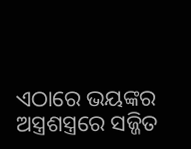ଏଠାରେ ଭୟଙ୍କର ଅସ୍ତ୍ରଶସ୍ତ୍ରରେ ସଜ୍ଜିତ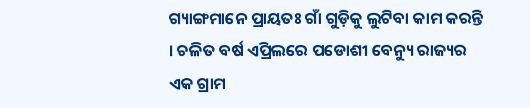ଗ୍ୟାଙ୍ଗମାନେ ପ୍ରାୟତଃ ଗାଁ ଗୁଡ଼ିକୁ ଲୁଟିବା କାମ କରନ୍ତି । ଚଳିତ ବର୍ଷ ଏପ୍ରିଲରେ ପଡୋଶୀ ବେନ୍ୟୁ ରାଜ୍ୟର ଏକ ଗ୍ରାମ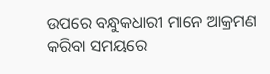ଉପରେ ବନ୍ଧୁକଧାରୀ ମାନେ ଆକ୍ରମଣ କରିବା ସମୟରେ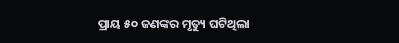ପ୍ରାୟ ୫୦ ଜଣଙ୍କର ମୃତ୍ୟୁ ଘଟିଥିଲା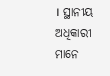। ସ୍ଥାନୀୟ ଅଧିକାରୀ ମାନେ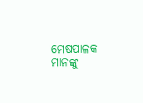ମେଷପାଳକ ମାନଙ୍କୁ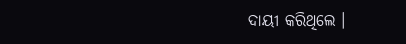ଦାୟୀ କରିଥିଲେ ।